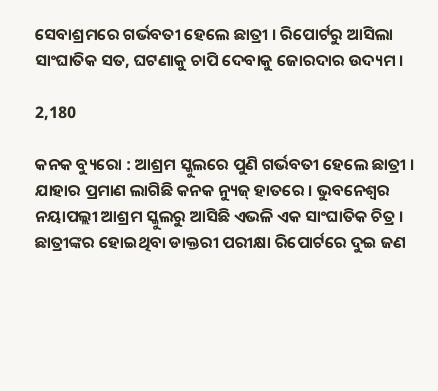ସେବାଶ୍ରମରେ ଗର୍ଭବତୀ ହେଲେ ଛାତ୍ରୀ । ରିପୋର୍ଟରୁ ଆସିଲା ସାଂଘାତିକ ସତ, ଘଟଣାକୁ ଚାପି ଦେବାକୁ ଜୋରଦାର ଉଦ୍ୟମ ।

2,180

କନକ ବ୍ୟୁରୋ : ଆଶ୍ରମ ସ୍କୁଲରେ ପୁଣି ଗର୍ଭବତୀ ହେଲେ ଛାତ୍ରୀ । ଯାହାର ପ୍ରମାଣ ଲାଗିଛି କନକ ନ୍ୟୁଜ୍ ହାତରେ । ଭୁବନେଶ୍ୱର ନୟାପଲ୍ଲୀ ଆଶ୍ରମ ସ୍କୁଲରୁ ଆସିଛି ଏଭଳି ଏକ ସାଂଘାତିକ ଚିତ୍ର । ଛାତ୍ରୀଙ୍କର ହୋଇଥିବା ଡାକ୍ତରୀ ପରୀକ୍ଷା ରିପୋର୍ଟରେ ଦୁଇ ଜଣ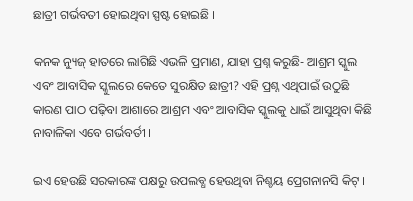ଛାତ୍ରୀ ଗର୍ଭବତୀ ହୋଇଥିବା ସ୍ପଷ୍ଟ ହୋଇଛି ।

କନକ ନ୍ୟୁଜ୍ ହାତରେ ଲାଗିଛି ଏଭଳି ପ୍ରମାଣ, ଯାହା ପ୍ରଶ୍ନ କରୁଛି- ଆଶ୍ରମ ସ୍କୁଲ ଏବଂ ଆବାସିକ ସ୍କୁଲରେ କେତେ ସୁରକ୍ଷିତ ଛାତ୍ରୀ? ଏହି ପ୍ରଶ୍ନ ଏଥିପାଇଁ ଉଠୁଛି କାରଣ ପାଠ ପଢ଼ିବା ଆଶାରେ ଆଶ୍ରମ ଏବଂ ଆବାସିକ ସ୍କୁଲକୁ ଧାଇଁ ଆସୁଥିବା କିଛି ନାବାଳିକା ଏବେ ଗର୍ଭବର୍ତୀ ।

ଇଏ ହେଉଛି ସରକାରଙ୍କ ପକ୍ଷରୁ ଉପଲବ୍ଧ ହେଉଥିବା ନିଶ୍ଚୟ ପ୍ରେଗନାନସି କିଟ୍ ।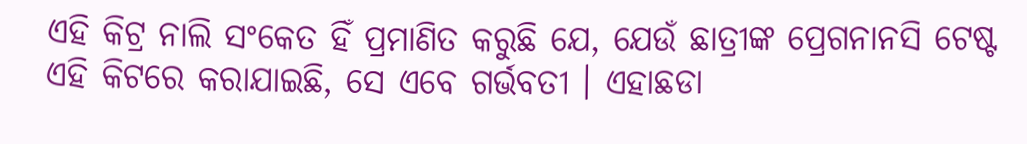ଏହି କିଟ୍ର ନାଲି ସଂକେତ ହିଁ ପ୍ରମାଣିତ କରୁଛି ଯେ, ଯେଉଁ ଛାତ୍ରୀଙ୍କ ପ୍ରେଗନାନସି ଟେଷ୍ଟ ଏହି କିଟରେ କରାଯାଇଛି, ସେ ଏବେ ଗର୍ଭବତୀ । ଏହାଛଡା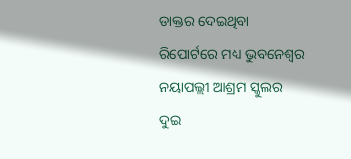ଡାକ୍ତର ଦେଇଥିବା ରିପୋର୍ଟରେ ମଧ୍ୟ ଭୁବନେଶ୍ୱର ନୟାପଲ୍ଲୀ ଆଶ୍ରମ ସ୍କୁଲର ଦୁଇ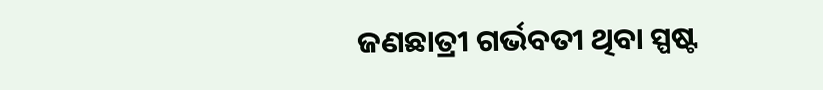ଜଣଛାତ୍ରୀ ଗର୍ଭବତୀ ଥିବା ସ୍ପଷ୍ଟ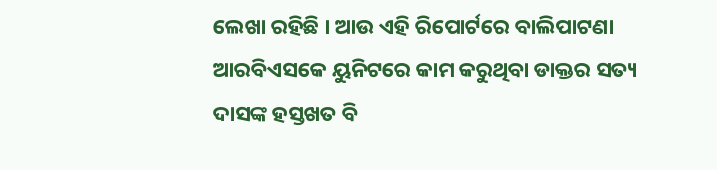ଲେଖା ରହିଛି । ଆଉ ଏହି ରିପୋର୍ଟରେ ବାଲିପାଟଣା ଆରବିଏସକେ ୟୁନିଟରେ କାମ କରୁଥିବା ଡାକ୍ତର ସତ୍ୟ ଦାସଙ୍କ ହସ୍ତଖତ ବି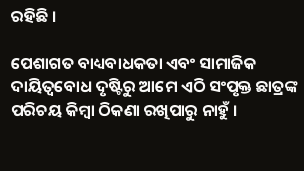ରହିଛି ।

ପେଶାଗତ ବାଧ୍ୟବାଧକତା ଏବଂ ସାମାଜିକ ଦାୟିତ୍ୱବୋଧ ଦୃଷ୍ଟିରୁ ଆମେ ଏଠି ସଂପୃକ୍ତ ଛାତ୍ରଙ୍କ ପରିଚୟ କିମ୍ବା ଠିକଣା ରଖିପାରୁ ନାହୁଁ ।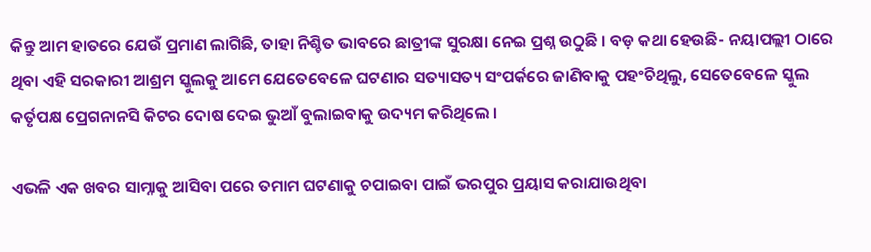କିନ୍ତୁ ଆମ ହାତରେ ଯେଉଁ ପ୍ରମାଣ ଲାଗିଛି, ତାହା ନିଶ୍ଚିତ ଭାବରେ ଛାତ୍ରୀଙ୍କ ସୁରକ୍ଷା ନେଇ ପ୍ରଶ୍ନ ଉଠୁଛି । ବଡ଼ କଥା ହେଉଛି- ନୟାପଲ୍ଲୀ ଠାରେ ଥିବା ଏହି ସରକାରୀ ଆଶ୍ରମ ସ୍କୁଲକୁ ଆମେ ଯେତେବେଳେ ଘଟଣାର ସତ୍ୟାସତ୍ୟ ସଂପର୍କରେ ଜାଣିବାକୁ ପହଂଚିଥିଲୁ, ସେତେବେଳେ ସ୍କୁଲ କର୍ତୃପକ୍ଷ ପ୍ରେଗନାନସି କିଟର ଦୋଷ ଦେଇ ଭୁଆଁ ବୁଲାଇବାକୁ ଉଦ୍ୟମ କରିଥିଲେ ।

ଏଭଳି ଏକ ଖବର ସାମ୍ନାକୁ ଆସିବା ପରେ ତମାମ ଘଟଣାକୁ ଚପାଇବା ପାଇଁ ଭରପୁର ପ୍ରୟାସ କରାଯାଉଥିବା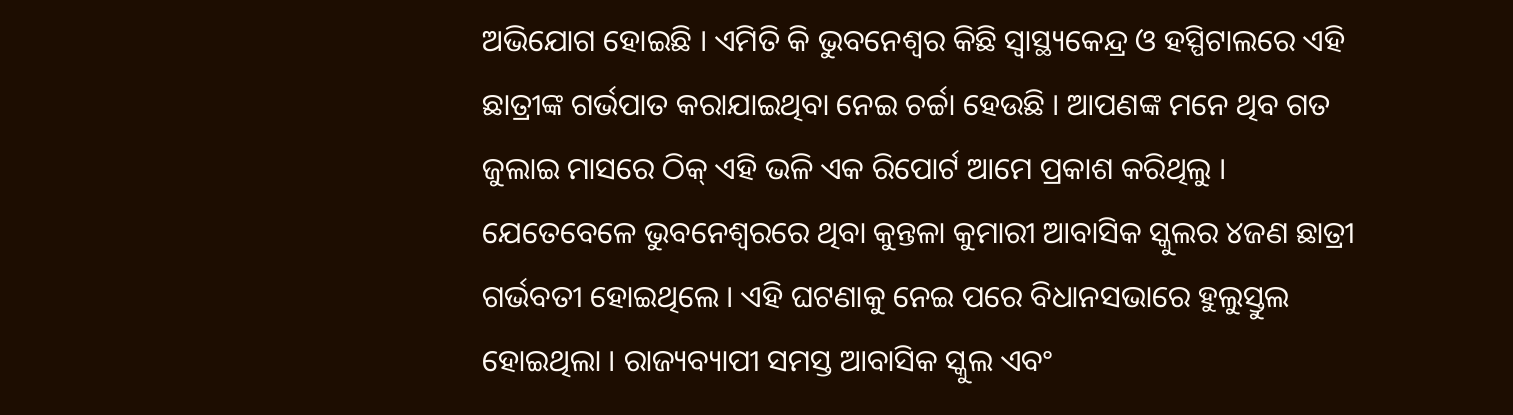ଅଭିଯୋଗ ହୋଇଛି । ଏମିତି କି ଭୁବନେଶ୍ୱର କିଛି ସ୍ୱାସ୍ଥ୍ୟକେନ୍ଦ୍ର ଓ ହସ୍ପିଟାଲରେ ଏହି ଛାତ୍ରୀଙ୍କ ଗର୍ଭପାତ କରାଯାଇଥିବା ନେଇ ଚର୍ଚ୍ଚା ହେଉଛି । ଆପଣଙ୍କ ମନେ ଥିବ ଗତ ଜୁଲାଇ ମାସରେ ଠିକ୍ ଏହି ଭଳି ଏକ ରିପୋର୍ଟ ଆମେ ପ୍ରକାଶ କରିଥିଲୁ । ଯେତେବେଳେ ଭୁବନେଶ୍ୱରରେ ଥିବା କୁନ୍ତଳା କୁମାରୀ ଆବାସିକ ସ୍କୁଲର ୪ଜଣ ଛାତ୍ରୀ ଗର୍ଭବତୀ ହୋଇଥିଲେ । ଏହି ଘଟଣାକୁ ନେଇ ପରେ ବିଧାନସଭାରେ ହୁଲୁସ୍ତୁଲ ହୋଇଥିଲା । ରାଜ୍ୟବ୍ୟାପୀ ସମସ୍ତ ଆବାସିକ ସ୍କୁଲ ଏବଂ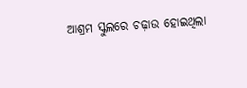ଆଶ୍ରମ ସ୍କୁଲରେ ଚଢ଼ାଉ ହୋଇଥିଲା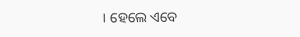। ହେଲେ ଏବେ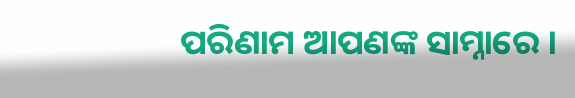ପରିଣାମ ଆପଣଙ୍କ ସାମ୍ନାରେ ।